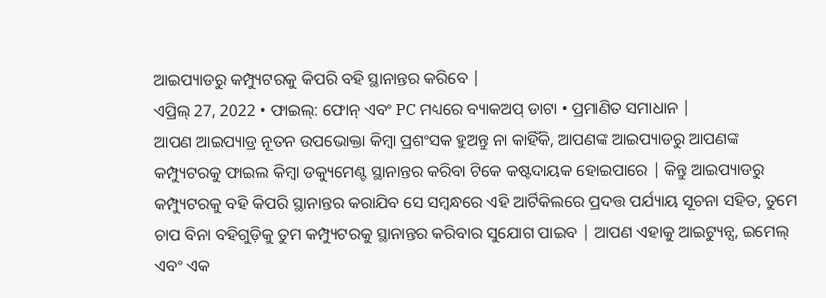ଆଇପ୍ୟାଡରୁ କମ୍ପ୍ୟୁଟରକୁ କିପରି ବହି ସ୍ଥାନାନ୍ତର କରିବେ |
ଏପ୍ରିଲ୍ 27, 2022 • ଫାଇଲ୍: ଫୋନ୍ ଏବଂ PC ମଧ୍ୟରେ ବ୍ୟାକଅପ୍ ଡାଟା • ପ୍ରମାଣିତ ସମାଧାନ |
ଆପଣ ଆଇପ୍ୟାଡ୍ର ନୂତନ ଉପଭୋକ୍ତା କିମ୍ବା ପ୍ରଶଂସକ ହୁଅନ୍ତୁ ନା କାହିଁକି, ଆପଣଙ୍କ ଆଇପ୍ୟାଡରୁ ଆପଣଙ୍କ କମ୍ପ୍ୟୁଟରକୁ ଫାଇଲ କିମ୍ବା ଡକ୍ୟୁମେଣ୍ଟ ସ୍ଥାନାନ୍ତର କରିବା ଟିକେ କଷ୍ଟଦାୟକ ହୋଇପାରେ | କିନ୍ତୁ ଆଇପ୍ୟାଡରୁ କମ୍ପ୍ୟୁଟରକୁ ବହି କିପରି ସ୍ଥାନାନ୍ତର କରାଯିବ ସେ ସମ୍ବନ୍ଧରେ ଏହି ଆର୍ଟିକିଲରେ ପ୍ରଦତ୍ତ ପର୍ଯ୍ୟାୟ ସୂଚନା ସହିତ, ତୁମେ ଚାପ ବିନା ବହିଗୁଡ଼ିକୁ ତୁମ କମ୍ପ୍ୟୁଟରକୁ ସ୍ଥାନାନ୍ତର କରିବାର ସୁଯୋଗ ପାଇବ | ଆପଣ ଏହାକୁ ଆଇଟ୍ୟୁନ୍ସ, ଇମେଲ୍ ଏବଂ ଏକ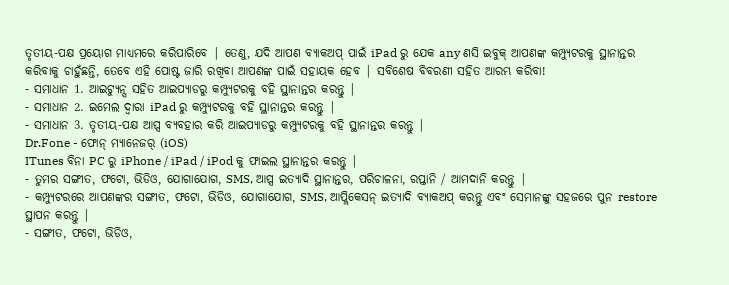ତୃତୀୟ-ପକ୍ଷ ପ୍ରୟୋଗ ମାଧ୍ୟମରେ କରିପାରିବେ | ତେଣୁ, ଯଦି ଆପଣ ବ୍ୟାକଅପ୍ ପାଇଁ iPad ରୁ ଯେକ any ଣସି ଇବୁକ୍ ଆପଣଙ୍କ କମ୍ପ୍ୟୁଟରକୁ ସ୍ଥାନାନ୍ତର କରିବାକୁ ଚାହୁଁଛନ୍ତି, ତେବେ ଏହି ପୋଷ୍ଟ ଜାରି ରଖିବା ଆପଣଙ୍କ ପାଇଁ ସହାୟକ ହେବ | ସବିଶେଷ ବିବରଣୀ ସହିତ ଆରମ୍ଭ କରିବା!
- ସମାଧାନ 1. ଆଇଟ୍ୟୁନ୍ସ ସହିତ ଆଇପ୍ୟାଡରୁ କମ୍ପ୍ୟୁଟରକୁ ବହି ସ୍ଥାନାନ୍ତର କରନ୍ତୁ |
- ସମାଧାନ 2. ଇମେଲ ଦ୍ୱାରା iPad ରୁ କମ୍ପ୍ୟୁଟରକୁ ବହି ସ୍ଥାନାନ୍ତର କରନ୍ତୁ |
- ସମାଧାନ 3. ତୃତୀୟ-ପକ୍ଷ ଆପ୍ସ ବ୍ୟବହାର କରି ଆଇପ୍ୟାଡରୁ କମ୍ପ୍ୟୁଟରକୁ ବହି ସ୍ଥାନାନ୍ତର କରନ୍ତୁ |
Dr.Fone - ଫୋନ୍ ମ୍ୟାନେଜର୍ (iOS)
ITunes ବିନା PC ରୁ iPhone / iPad / iPod କୁ ଫାଇଲ ସ୍ଥାନାନ୍ତର କରନ୍ତୁ |
- ତୁମର ସଙ୍ଗୀତ, ଫଟୋ, ଭିଡିଓ, ଯୋଗାଯୋଗ, SMS, ଆପ୍ସ ଇତ୍ୟାଦି ସ୍ଥାନାନ୍ତର, ପରିଚାଳନା, ରପ୍ତାନି / ଆମଦାନି କରନ୍ତୁ |
- କମ୍ପ୍ୟୁଟରରେ ଆପଣଙ୍କର ସଙ୍ଗୀତ, ଫଟୋ, ଭିଡିଓ, ଯୋଗାଯୋଗ, SMS, ଆପ୍ଲିକେସନ୍ ଇତ୍ୟାଦି ବ୍ୟାକଅପ୍ କରନ୍ତୁ ଏବଂ ସେମାନଙ୍କୁ ସହଜରେ ପୁନ restore ସ୍ଥାପନ କରନ୍ତୁ |
- ସଙ୍ଗୀତ, ଫଟୋ, ଭିଡିଓ,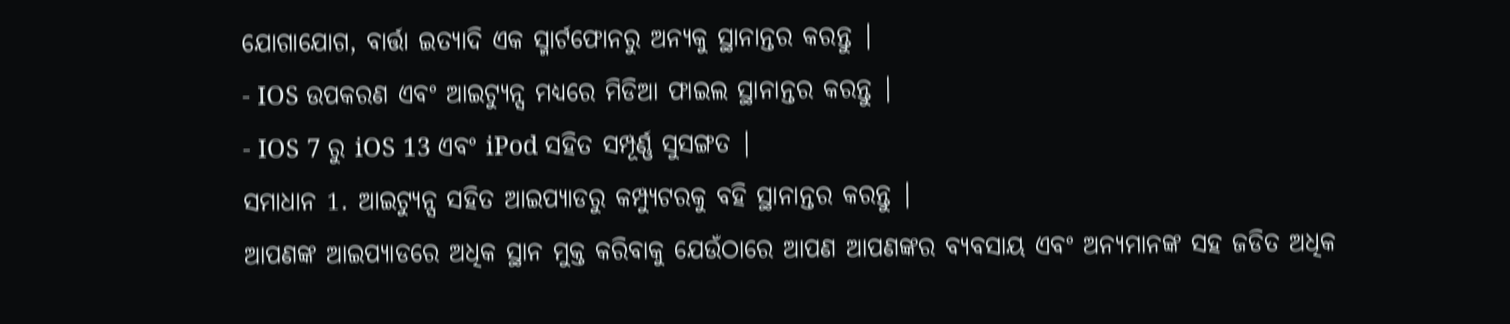ଯୋଗାଯୋଗ, ବାର୍ତ୍ତା ଇତ୍ୟାଦି ଏକ ସ୍ମାର୍ଟଫୋନରୁ ଅନ୍ୟକୁ ସ୍ଥାନାନ୍ତର କରନ୍ତୁ |
- IOS ଉପକରଣ ଏବଂ ଆଇଟ୍ୟୁନ୍ସ ମଧ୍ୟରେ ମିଡିଆ ଫାଇଲ ସ୍ଥାନାନ୍ତର କରନ୍ତୁ |
- IOS 7 ରୁ iOS 13 ଏବଂ iPod ସହିତ ସମ୍ପୂର୍ଣ୍ଣ ସୁସଙ୍ଗତ |
ସମାଧାନ 1. ଆଇଟ୍ୟୁନ୍ସ ସହିତ ଆଇପ୍ୟାଡରୁ କମ୍ପ୍ୟୁଟରକୁ ବହି ସ୍ଥାନାନ୍ତର କରନ୍ତୁ |
ଆପଣଙ୍କ ଆଇପ୍ୟାଡରେ ଅଧିକ ସ୍ଥାନ ମୁକ୍ତ କରିବାକୁ ଯେଉଁଠାରେ ଆପଣ ଆପଣଙ୍କର ବ୍ୟବସାୟ ଏବଂ ଅନ୍ୟମାନଙ୍କ ସହ ଜଡିତ ଅଧିକ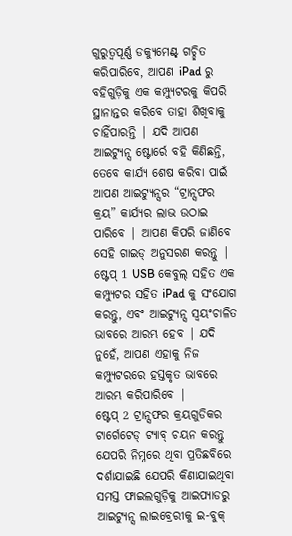ଗୁରୁତ୍ୱପୂର୍ଣ୍ଣ ଡକ୍ୟୁମେଣ୍ଟ୍ ଗଚ୍ଛିତ କରିପାରିବେ, ଆପଣ iPad ରୁ ବହିଗୁଡ଼ିକୁ ଏକ କମ୍ପ୍ୟୁଟରକୁ କିପରି ସ୍ଥାନାନ୍ତର କରିବେ ତାହା ଶିଖିବାକୁ ଚାହିଁପାରନ୍ତି | ଯଦି ଆପଣ ଆଇଟ୍ୟୁନ୍ସ ଷ୍ଟୋର୍ରେ ବହି କିଣିଛନ୍ତି, ତେବେ କାର୍ଯ୍ୟ ଶେଷ କରିବା ପାଇଁ ଆପଣ ଆଇଟ୍ୟୁନ୍ସର “ଟ୍ରାନ୍ସଫର କ୍ରୟ” କାର୍ଯ୍ୟର ଲାଭ ଉଠାଇ ପାରିବେ | ଆପଣ କିପରି ଜାଣିବେ ସେହି ଗାଇଡ୍ ଅନୁସରଣ କରନ୍ତୁ |
ଷ୍ଟେପ୍ 1 USB କେବୁଲ୍ ସହିତ ଏକ କମ୍ପ୍ୟୁଟର ସହିତ iPad କୁ ସଂଯୋଗ କରନ୍ତୁ, ଏବଂ ଆଇଟ୍ୟୁନ୍ସ ସ୍ୱୟଂଚାଳିତ ଭାବରେ ଆରମ୍ଭ ହେବ | ଯଦି ନୁହେଁ, ଆପଣ ଏହାକୁ ନିଜ କମ୍ପ୍ୟୁଟରରେ ହସ୍ତକୃତ ଭାବରେ ଆରମ୍ଭ କରିପାରିବେ |
ଷ୍ଟେପ୍ 2 ଟ୍ରାନ୍ସଫର କ୍ରୟଗୁଡିକର ଟାର୍ଗେଟେଡ୍ ଟ୍ୟାବ୍ ଚୟନ କରନ୍ତୁ ଯେପରି ନିମ୍ନରେ ଥିବା ପ୍ରତିଛବିରେ ଦର୍ଶାଯାଇଛି ଯେପରି କିଣାଯାଇଥିବା ସମସ୍ତ ଫାଇଲଗୁଡ଼ିକୁ ଆଇପ୍ୟାଡରୁ ଆଇଟ୍ୟୁନ୍ସ ଲାଇବ୍ରେରୀକୁ ଇ-ବୁକ୍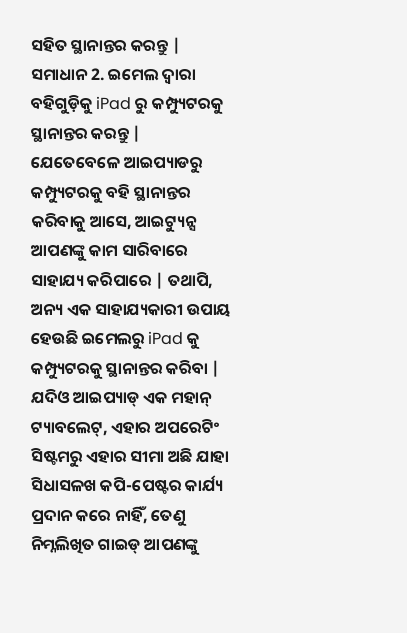ସହିତ ସ୍ଥାନାନ୍ତର କରନ୍ତୁ |
ସମାଧାନ 2. ଇମେଲ ଦ୍ୱାରା ବହିଗୁଡ଼ିକୁ iPad ରୁ କମ୍ପ୍ୟୁଟରକୁ ସ୍ଥାନାନ୍ତର କରନ୍ତୁ |
ଯେତେବେଳେ ଆଇପ୍ୟାଡରୁ କମ୍ପ୍ୟୁଟରକୁ ବହି ସ୍ଥାନାନ୍ତର କରିବାକୁ ଆସେ, ଆଇଟ୍ୟୁନ୍ସ ଆପଣଙ୍କୁ କାମ ସାରିବାରେ ସାହାଯ୍ୟ କରିପାରେ | ତଥାପି, ଅନ୍ୟ ଏକ ସାହାଯ୍ୟକାରୀ ଉପାୟ ହେଉଛି ଇମେଲରୁ iPad କୁ କମ୍ପ୍ୟୁଟରକୁ ସ୍ଥାନାନ୍ତର କରିବା | ଯଦିଓ ଆଇପ୍ୟାଡ୍ ଏକ ମହାନ୍ ଟ୍ୟାବଲେଟ୍, ଏହାର ଅପରେଟିଂ ସିଷ୍ଟମରୁ ଏହାର ସୀମା ଅଛି ଯାହା ସିଧାସଳଖ କପି-ପେଷ୍ଟର କାର୍ଯ୍ୟ ପ୍ରଦାନ କରେ ନାହିଁ, ତେଣୁ ନିମ୍ନଲିଖିତ ଗାଇଡ୍ ଆପଣଙ୍କୁ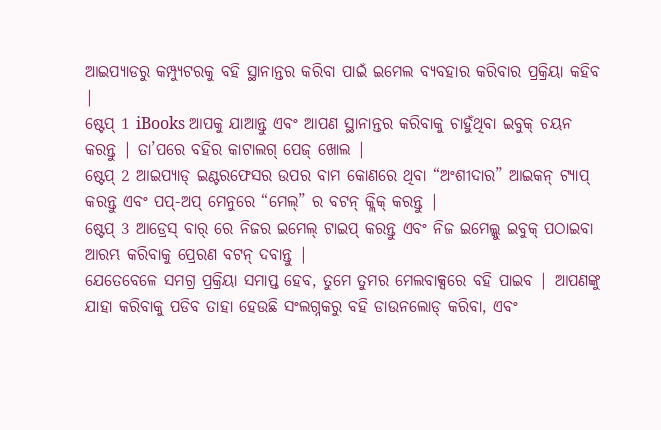ଆଇପ୍ୟାଡରୁ କମ୍ପ୍ୟୁଟରକୁ ବହି ସ୍ଥାନାନ୍ତର କରିବା ପାଇଁ ଇମେଲ ବ୍ୟବହାର କରିବାର ପ୍ରକ୍ରିୟା କହିବ |
ଷ୍ଟେପ୍ 1 iBooks ଆପକୁ ଯାଆନ୍ତୁ ଏବଂ ଆପଣ ସ୍ଥାନାନ୍ତର କରିବାକୁ ଚାହୁଁଥିବା ଇବୁକ୍ ଚୟନ କରନ୍ତୁ | ତା’ପରେ ବହିର କାଟାଲଗ୍ ପେଜ୍ ଖୋଲ |
ଷ୍ଟେପ୍ 2 ଆଇପ୍ୟାଡ୍ ଇଣ୍ଟରଫେସର ଉପର ବାମ କୋଣରେ ଥିବା “ଅଂଶୀଦାର” ଆଇକନ୍ ଟ୍ୟାପ୍ କରନ୍ତୁ ଏବଂ ପପ୍-ଅପ୍ ମେନୁରେ “ମେଲ୍” ର ବଟନ୍ କ୍ଲିକ୍ କରନ୍ତୁ |
ଷ୍ଟେପ୍ 3 ଆଡ୍ରେସ୍ ବାର୍ ରେ ନିଜର ଇମେଲ୍ ଟାଇପ୍ କରନ୍ତୁ ଏବଂ ନିଜ ଇମେଲ୍କୁ ଇବୁକ୍ ପଠାଇବା ଆରମ୍ଭ କରିବାକୁ ପ୍ରେରଣ ବଟନ୍ ଦବାନ୍ତୁ |
ଯେତେବେଳେ ସମଗ୍ର ପ୍ରକ୍ରିୟା ସମାପ୍ତ ହେବ, ତୁମେ ତୁମର ମେଲବାକ୍ସରେ ବହି ପାଇବ | ଆପଣଙ୍କୁ ଯାହା କରିବାକୁ ପଡିବ ତାହା ହେଉଛି ସଂଲଗ୍ନକରୁ ବହି ଡାଉନଲୋଡ୍ କରିବା, ଏବଂ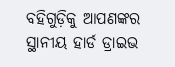ବହିଗୁଡ଼ିକୁ ଆପଣଙ୍କର ସ୍ଥାନୀୟ ହାର୍ଡ ଡ୍ରାଇଭ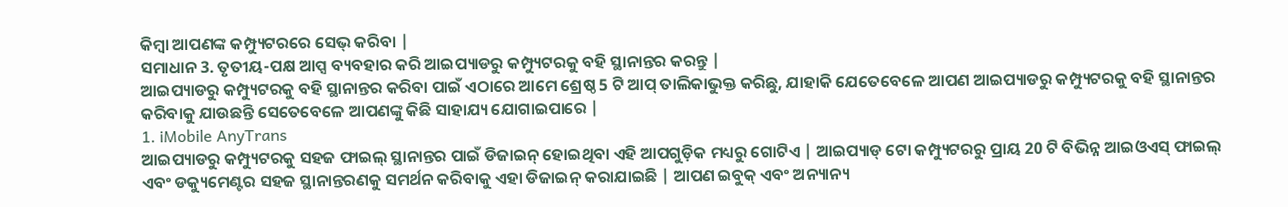କିମ୍ବା ଆପଣଙ୍କ କମ୍ପ୍ୟୁଟରରେ ସେଭ୍ କରିବା |
ସମାଧାନ 3. ତୃତୀୟ-ପକ୍ଷ ଆପ୍ସ ବ୍ୟବହାର କରି ଆଇପ୍ୟାଡରୁ କମ୍ପ୍ୟୁଟରକୁ ବହି ସ୍ଥାନାନ୍ତର କରନ୍ତୁ |
ଆଇପ୍ୟାଡରୁ କମ୍ପ୍ୟୁଟରକୁ ବହି ସ୍ଥାନାନ୍ତର କରିବା ପାଇଁ ଏଠାରେ ଆମେ ଶ୍ରେଷ୍ଠ 5 ଟି ଆପ୍ ତାଲିକାଭୁକ୍ତ କରିଛୁ, ଯାହାକି ଯେତେବେଳେ ଆପଣ ଆଇପ୍ୟାଡରୁ କମ୍ପ୍ୟୁଟରକୁ ବହି ସ୍ଥାନାନ୍ତର କରିବାକୁ ଯାଉଛନ୍ତି ସେତେବେଳେ ଆପଣଙ୍କୁ କିଛି ସାହାଯ୍ୟ ଯୋଗାଇପାରେ |
1. iMobile AnyTrans
ଆଇପ୍ୟାଡରୁ କମ୍ପ୍ୟୁଟରକୁ ସହଜ ଫାଇଲ୍ ସ୍ଥାନାନ୍ତର ପାଇଁ ଡିଜାଇନ୍ ହୋଇଥିବା ଏହି ଆପଗୁଡ଼ିକ ମଧ୍ୟରୁ ଗୋଟିଏ | ଆଇପ୍ୟାଡ୍ ଟୋ କମ୍ପ୍ୟୁଟରରୁ ପ୍ରାୟ 20 ଟି ବିଭିନ୍ନ ଆଇଓଏସ୍ ଫାଇଲ୍ ଏବଂ ଡକ୍ୟୁମେଣ୍ଟର ସହଜ ସ୍ଥାନାନ୍ତରଣକୁ ସମର୍ଥନ କରିବାକୁ ଏହା ଡିଜାଇନ୍ କରାଯାଇଛି | ଆପଣ ଇବୁକ୍ ଏବଂ ଅନ୍ୟାନ୍ୟ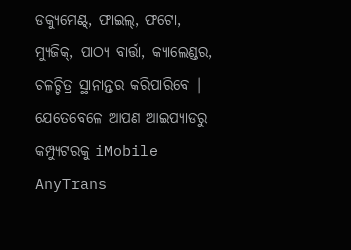ଡକ୍ୟୁମେଣ୍ଟ୍, ଫାଇଲ୍, ଫଟୋ, ମ୍ୟୁଜିକ୍, ପାଠ୍ୟ ବାର୍ତ୍ତା, କ୍ୟାଲେଣ୍ଡର, ଚଳଚ୍ଚିତ୍ର ସ୍ଥାନାନ୍ତର କରିପାରିବେ | ଯେତେବେଳେ ଆପଣ ଆଇପ୍ୟାଡରୁ କମ୍ପ୍ୟୁଟରକୁ iMobile AnyTrans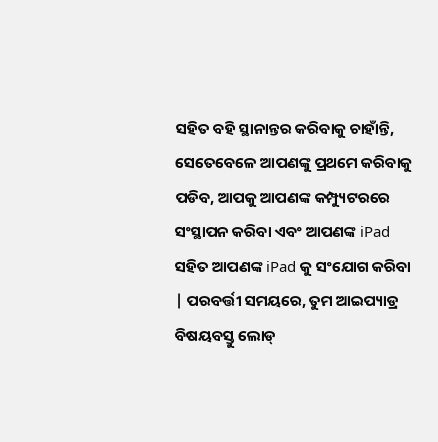ସହିତ ବହି ସ୍ଥାନାନ୍ତର କରିବାକୁ ଚାହାଁନ୍ତି, ସେତେବେଳେ ଆପଣଙ୍କୁ ପ୍ରଥମେ କରିବାକୁ ପଡିବ, ଆପକୁ ଆପଣଙ୍କ କମ୍ପ୍ୟୁଟରରେ ସଂସ୍ଥାପନ କରିବା ଏବଂ ଆପଣଙ୍କ iPad ସହିତ ଆପଣଙ୍କ iPad କୁ ସଂଯୋଗ କରିବା | ପରବର୍ତ୍ତୀ ସମୟରେ, ତୁମ ଆଇପ୍ୟାଡ୍ର ବିଷୟବସ୍ତୁ ଲୋଡ୍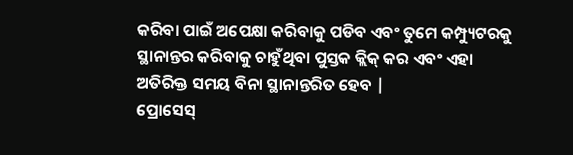କରିବା ପାଇଁ ଅପେକ୍ଷା କରିବାକୁ ପଡିବ ଏବଂ ତୁମେ କମ୍ପ୍ୟୁଟରକୁ ସ୍ଥାନାନ୍ତର କରିବାକୁ ଚାହୁଁଥିବା ପୁସ୍ତକ କ୍ଲିକ୍ କର ଏବଂ ଏହା ଅତିରିକ୍ତ ସମୟ ବିନା ସ୍ଥାନାନ୍ତରିତ ହେବ |
ପ୍ରୋସେସ୍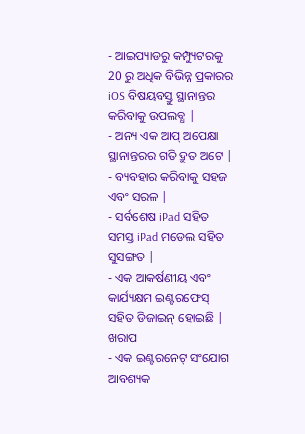- ଆଇପ୍ୟାଡରୁ କମ୍ପ୍ୟୁଟରକୁ 20 ରୁ ଅଧିକ ବିଭିନ୍ନ ପ୍ରକାରର iOS ବିଷୟବସ୍ତୁ ସ୍ଥାନାନ୍ତର କରିବାକୁ ଉପଲବ୍ଧ |
- ଅନ୍ୟ ଏକ ଆପ୍ ଅପେକ୍ଷା ସ୍ଥାନାନ୍ତରର ଗତି ଦ୍ରୁତ ଅଟେ |
- ବ୍ୟବହାର କରିବାକୁ ସହଜ ଏବଂ ସରଳ |
- ସର୍ବଶେଷ iPad ସହିତ ସମସ୍ତ iPad ମଡେଲ ସହିତ ସୁସଙ୍ଗତ |
- ଏକ ଆକର୍ଷଣୀୟ ଏବଂ କାର୍ଯ୍ୟକ୍ଷମ ଇଣ୍ଟରଫେସ୍ ସହିତ ଡିଜାଇନ୍ ହୋଇଛି |
ଖରାପ
- ଏକ ଇଣ୍ଟରନେଟ୍ ସଂଯୋଗ ଆବଶ୍ୟକ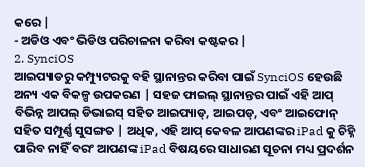କରେ |
- ଅଡିଓ ଏବଂ ଭିଡିଓ ପରିଚାଳନା କରିବା କଷ୍ଟକର |
2. SynciOS
ଆଇପ୍ୟାଡରୁ କମ୍ପ୍ୟୁଟରକୁ ବହି ସ୍ଥାନାନ୍ତର କରିବା ପାଇଁ SynciOS ହେଉଛି ଅନ୍ୟ ଏକ ବିକଳ୍ପ ଉପକରଣ | ସହଜ ଫାଇଲ୍ ସ୍ଥାନାନ୍ତର ପାଇଁ ଏହି ଆପ୍ ବିଭିନ୍ନ ଆପଲ୍ ଡିଭାଇସ୍ ସହିତ ଆଇପ୍ୟାଡ୍, ଆଇପଡ୍, ଏବଂ ଆଇଫୋନ୍ ସହିତ ସମ୍ପୂର୍ଣ୍ଣ ସୁସଙ୍ଗତ | ଅଧିକ, ଏହି ଆପ୍ କେବଳ ଆପଣଙ୍କର iPad କୁ ଚିହ୍ନି ପାରିବ ନାହିଁ ବରଂ ଆପଣଙ୍କ iPad ବିଷୟରେ ସାଧାରଣ ସୂଚନା ମଧ୍ୟ ପ୍ରଦର୍ଶନ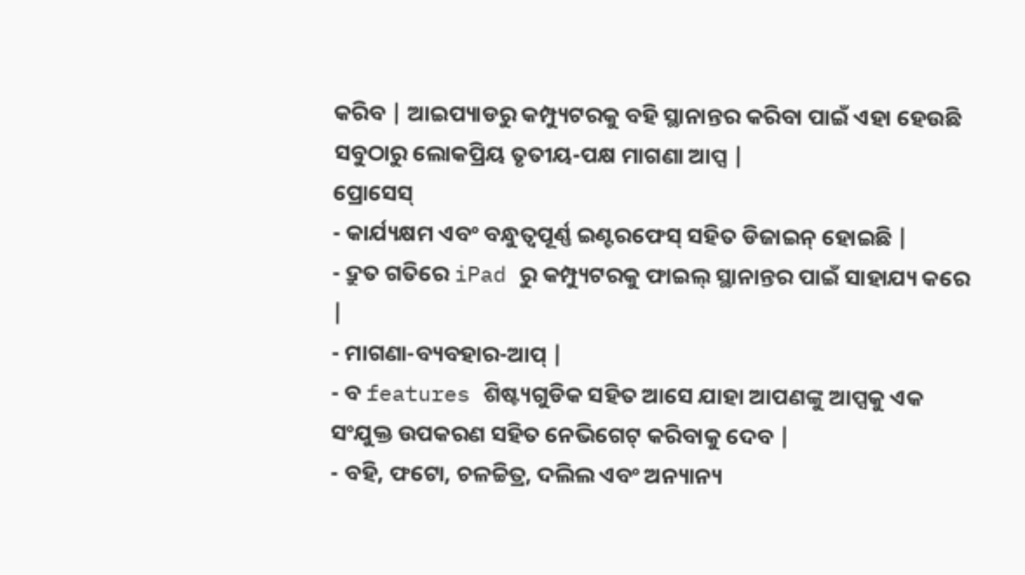କରିବ | ଆଇପ୍ୟାଡରୁ କମ୍ପ୍ୟୁଟରକୁ ବହି ସ୍ଥାନାନ୍ତର କରିବା ପାଇଁ ଏହା ହେଉଛି ସବୁଠାରୁ ଲୋକପ୍ରିୟ ତୃତୀୟ-ପକ୍ଷ ମାଗଣା ଆପ୍ସ |
ପ୍ରୋସେସ୍
- କାର୍ଯ୍ୟକ୍ଷମ ଏବଂ ବନ୍ଧୁତ୍ୱପୂର୍ଣ୍ଣ ଇଣ୍ଟରଫେସ୍ ସହିତ ଡିଜାଇନ୍ ହୋଇଛି |
- ଦ୍ରୁତ ଗତିରେ iPad ରୁ କମ୍ପ୍ୟୁଟରକୁ ଫାଇଲ୍ ସ୍ଥାନାନ୍ତର ପାଇଁ ସାହାଯ୍ୟ କରେ |
- ମାଗଣା-ବ୍ୟବହାର-ଆପ୍ |
- ବ features ଶିଷ୍ଟ୍ୟଗୁଡିକ ସହିତ ଆସେ ଯାହା ଆପଣଙ୍କୁ ଆପ୍ସକୁ ଏକ ସଂଯୁକ୍ତ ଉପକରଣ ସହିତ ନେଭିଗେଟ୍ କରିବାକୁ ଦେବ |
- ବହି, ଫଟୋ, ଚଳଚ୍ଚିତ୍ର, ଦଲିଲ ଏବଂ ଅନ୍ୟାନ୍ୟ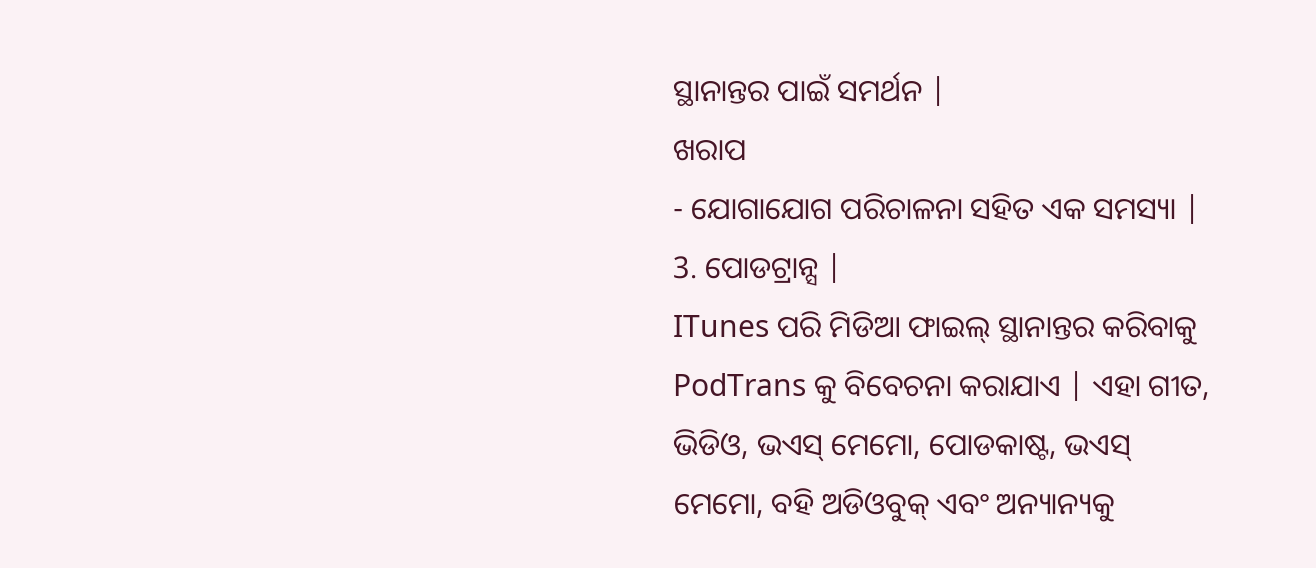ସ୍ଥାନାନ୍ତର ପାଇଁ ସମର୍ଥନ |
ଖରାପ
- ଯୋଗାଯୋଗ ପରିଚାଳନା ସହିତ ଏକ ସମସ୍ୟା |
3. ପୋଡଟ୍ରାନ୍ସ |
ITunes ପରି ମିଡିଆ ଫାଇଲ୍ ସ୍ଥାନାନ୍ତର କରିବାକୁ PodTrans କୁ ବିବେଚନା କରାଯାଏ | ଏହା ଗୀତ, ଭିଡିଓ, ଭଏସ୍ ମେମୋ, ପୋଡକାଷ୍ଟ, ଭଏସ୍ ମେମୋ, ବହି ଅଡିଓବୁକ୍ ଏବଂ ଅନ୍ୟାନ୍ୟକୁ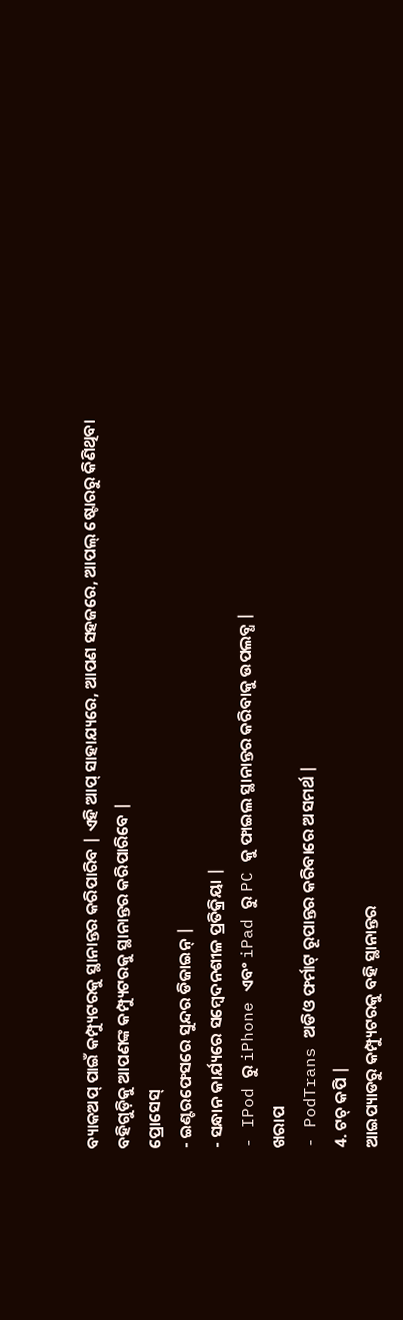ବ୍ୟାକଅପ୍ ପାଇଁ କମ୍ପ୍ୟୁଟରକୁ ସ୍ଥାନାନ୍ତର କରିପାରିବ | ଏହି ଆପ୍ ସାହାଯ୍ୟରେ, ଆପଣ ସହଜରେ, ଆପଲ୍ ଷ୍ଟୋରରୁ କିଣିଥିବା ବହିଗୁଡ଼ିକୁ ଆପଣଙ୍କ କମ୍ପ୍ୟୁଟରକୁ ସ୍ଥାନାନ୍ତର କରିପାରିବେ |
ପ୍ରୋସେସ୍
- ଇଣ୍ଟରଫେସରେ ସୁନ୍ଦର ଡିଜାଇନ୍ |
- ସନ୍ଧାନ କାର୍ଯ୍ୟରେ ସମ୍ବେଦନଶୀଳ ପ୍ରତିକ୍ରିୟା |
- IPod ରୁ iPhone ଏବଂ iPad ରୁ PC କୁ ଫାଇଲ ସ୍ଥାନାନ୍ତର କରିବାକୁ ଉପଲବ୍ଧ |
ଖରାପ
- PodTrans ଅଡିଓ ଫର୍ମାଟ୍ ରୂପାନ୍ତର କରିବାରେ ଅସମର୍ଥ |
4. ଟଚ୍ କପି |
ଆଇପ୍ୟାଡରୁ କମ୍ପ୍ୟୁଟରକୁ ବହି ସ୍ଥାନାନ୍ତର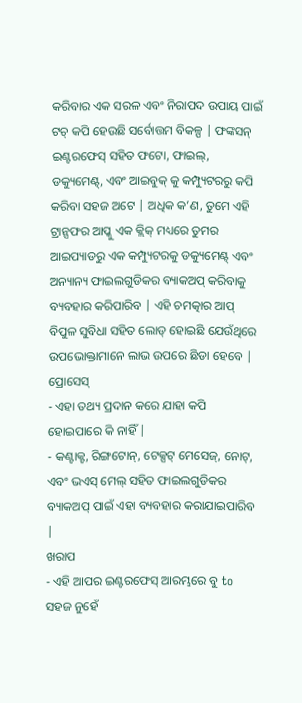କରିବାର ଏକ ସରଳ ଏବଂ ନିରାପଦ ଉପାୟ ପାଇଁ ଟଚ୍ କପି ହେଉଛି ସର୍ବୋତ୍ତମ ବିକଳ୍ପ | ଫଙ୍କସନ୍ ଇଣ୍ଟରଫେସ୍ ସହିତ ଫଟୋ, ଫାଇଲ୍, ଡକ୍ୟୁମେଣ୍ଟ୍, ଏବଂ ଆଇବୁକ୍ କୁ କମ୍ପ୍ୟୁଟରରୁ କପି କରିବା ସହଜ ଅଟେ | ଅଧିକ କ’ଣ, ତୁମେ ଏହି ଟ୍ରାନ୍ସଫର ଆପ୍କୁ ଏକ କ୍ଲିକ୍ ମଧ୍ୟରେ ତୁମର ଆଇପ୍ୟାଡରୁ ଏକ କମ୍ପ୍ୟୁଟରକୁ ଡକ୍ୟୁମେଣ୍ଟ୍ ଏବଂ ଅନ୍ୟାନ୍ୟ ଫାଇଲଗୁଡିକର ବ୍ୟାକଅପ୍ କରିବାକୁ ବ୍ୟବହାର କରିପାରିବ | ଏହି ଚମତ୍କାର ଆପ୍ ବିପୁଳ ସୁବିଧା ସହିତ ଲୋଡ୍ ହୋଇଛି ଯେଉଁଥିରେ ଉପଭୋକ୍ତାମାନେ ଲାଭ ଉପରେ ଛିଡା ହେବେ |
ପ୍ରୋସେସ୍
- ଏହା ତଥ୍ୟ ପ୍ରଦାନ କରେ ଯାହା କପି ହୋଇପାରେ କି ନାହିଁ |
- କଣ୍ଟାକ୍ଟ, ରିଙ୍ଗଟୋନ୍, ଟେକ୍ସଟ୍ ମେସେଜ୍, ନୋଟ୍, ଏବଂ ଭଏସ୍ ମେଲ୍ ସହିତ ଫାଇଲଗୁଡିକର ବ୍ୟାକଅପ୍ ପାଇଁ ଏହା ବ୍ୟବହାର କରାଯାଇପାରିବ |
ଖରାପ
- ଏହି ଆପର ଇଣ୍ଟରଫେସ୍ ଆରମ୍ଭରେ ବୁ to ସହଜ ନୁହେଁ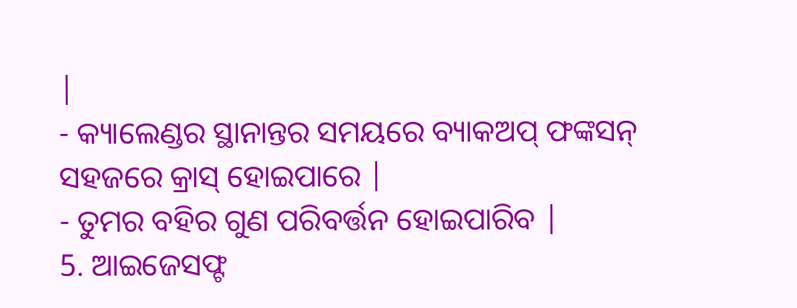|
- କ୍ୟାଲେଣ୍ଡର ସ୍ଥାନାନ୍ତର ସମୟରେ ବ୍ୟାକଅପ୍ ଫଙ୍କସନ୍ ସହଜରେ କ୍ରାସ୍ ହୋଇପାରେ |
- ତୁମର ବହିର ଗୁଣ ପରିବର୍ତ୍ତନ ହୋଇପାରିବ |
5. ଆଇଜେସଫ୍ଟ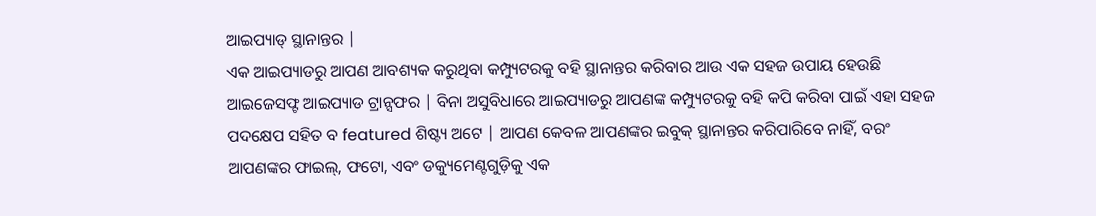ଆଇପ୍ୟାଡ୍ ସ୍ଥାନାନ୍ତର |
ଏକ ଆଇପ୍ୟାଡରୁ ଆପଣ ଆବଶ୍ୟକ କରୁଥିବା କମ୍ପ୍ୟୁଟରକୁ ବହି ସ୍ଥାନାନ୍ତର କରିବାର ଆଉ ଏକ ସହଜ ଉପାୟ ହେଉଛି ଆଇଜେସଫ୍ଟ ଆଇପ୍ୟାଡ ଟ୍ରାନ୍ସଫର | ବିନା ଅସୁବିଧାରେ ଆଇପ୍ୟାଡରୁ ଆପଣଙ୍କ କମ୍ପ୍ୟୁଟରକୁ ବହି କପି କରିବା ପାଇଁ ଏହା ସହଜ ପଦକ୍ଷେପ ସହିତ ବ featured ଶିଷ୍ଟ୍ୟ ଅଟେ | ଆପଣ କେବଳ ଆପଣଙ୍କର ଇବୁକ୍ ସ୍ଥାନାନ୍ତର କରିପାରିବେ ନାହିଁ, ବରଂ ଆପଣଙ୍କର ଫାଇଲ୍, ଫଟୋ, ଏବଂ ଡକ୍ୟୁମେଣ୍ଟଗୁଡ଼ିକୁ ଏକ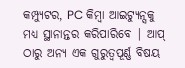କମ୍ପ୍ୟୁଟର, PC କିମ୍ବା ଆଇଟ୍ୟୁନ୍ସକୁ ମଧ୍ୟ ସ୍ଥାନାନ୍ତର କରିପାରିବେ | ଆପ୍ ଠାରୁ ଅନ୍ୟ ଏକ ଗୁରୁତ୍ୱପୂର୍ଣ୍ଣ ବିଷୟ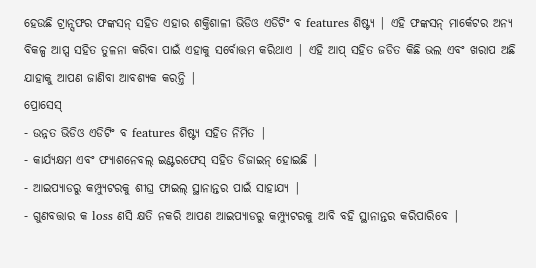ହେଉଛି ଟ୍ରାନ୍ସଫର ଫଙ୍କସନ୍ ସହିତ ଏହାର ଶକ୍ତିଶାଳୀ ଭିଡିଓ ଏଡିଟିଂ ବ features ଶିଷ୍ଟ୍ୟ | ଏହି ଫଙ୍କସନ୍ ମାର୍କେଟର ଅନ୍ୟ ବିକଳ୍ପ ଆପ୍ସ ସହିତ ତୁଳନା କରିବା ପାଇଁ ଏହାକୁ ସର୍ବୋତ୍ତମ କରିଥାଏ | ଏହି ଆପ୍ ସହିତ ଜଡିତ କିଛି ଭଲ ଏବଂ ଖରାପ ଅଛି ଯାହାକୁ ଆପଣ ଜାଣିବା ଆବଶ୍ୟକ କରନ୍ତି |
ପ୍ରୋସେସ୍
- ଉନ୍ନତ ଭିଡିଓ ଏଡିଟିଂ ବ features ଶିଷ୍ଟ୍ୟ ସହିତ ନିର୍ମିତ |
- କାର୍ଯ୍ୟକ୍ଷମ ଏବଂ ଫ୍ୟାଶନେବଲ୍ ଇଣ୍ଟରଫେସ୍ ସହିତ ଡିଜାଇନ୍ ହୋଇଛି |
- ଆଇପ୍ୟାଡରୁ କମ୍ପ୍ୟୁଟରକୁ ଶୀଘ୍ର ଫାଇଲ୍ ସ୍ଥାନାନ୍ତର ପାଇଁ ସାହାଯ୍ୟ |
- ଗୁଣବତ୍ତାର କ loss ଣସି କ୍ଷତି ନକରି ଆପଣ ଆଇପ୍ୟାଡରୁ କମ୍ପ୍ୟୁଟରକୁ ଆବି ବହି ସ୍ଥାନାନ୍ତର କରିପାରିବେ |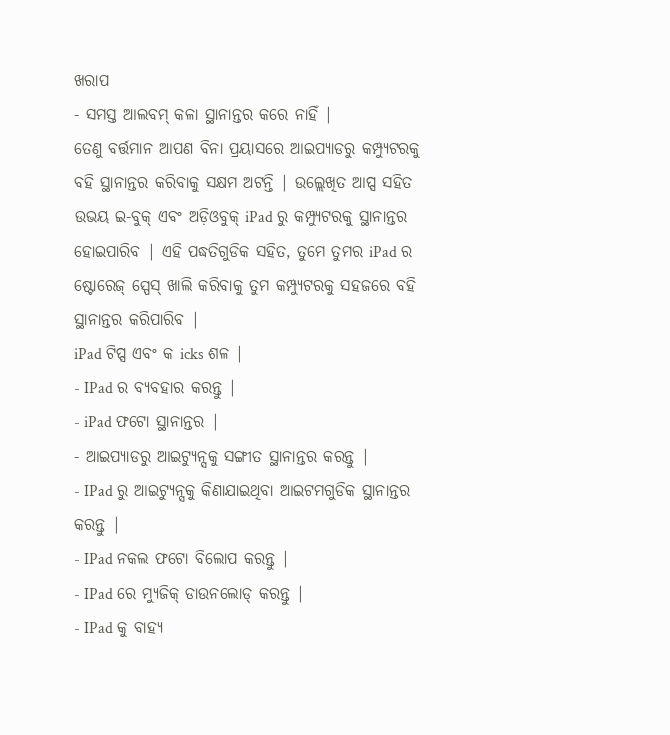ଖରାପ
- ସମସ୍ତ ଆଲବମ୍ କଳା ସ୍ଥାନାନ୍ତର କରେ ନାହିଁ |
ତେଣୁ ବର୍ତ୍ତମାନ ଆପଣ ବିନା ପ୍ରୟାସରେ ଆଇପ୍ୟାଡରୁ କମ୍ପ୍ୟୁଟରକୁ ବହି ସ୍ଥାନାନ୍ତର କରିବାକୁ ସକ୍ଷମ ଅଟନ୍ତି | ଉଲ୍ଲେଖିତ ଆପ୍ସ ସହିତ ଉଭୟ ଇ-ବୁକ୍ ଏବଂ ଅଡ଼ିଓବୁକ୍ iPad ରୁ କମ୍ପ୍ୟୁଟରକୁ ସ୍ଥାନାନ୍ତର ହୋଇପାରିବ | ଏହି ପଦ୍ଧତିଗୁଡିକ ସହିତ, ତୁମେ ତୁମର iPad ର ଷ୍ଟୋରେଜ୍ ସ୍ପେସ୍ ଖାଲି କରିବାକୁ ତୁମ କମ୍ପ୍ୟୁଟରକୁ ସହଜରେ ବହି ସ୍ଥାନାନ୍ତର କରିପାରିବ |
iPad ଟିପ୍ସ ଏବଂ କ icks ଶଳ |
- IPad ର ବ୍ୟବହାର କରନ୍ତୁ |
- iPad ଫଟୋ ସ୍ଥାନାନ୍ତର |
- ଆଇପ୍ୟାଡରୁ ଆଇଟ୍ୟୁନ୍ସକୁ ସଙ୍ଗୀତ ସ୍ଥାନାନ୍ତର କରନ୍ତୁ |
- IPad ରୁ ଆଇଟ୍ୟୁନ୍ସକୁ କିଣାଯାଇଥିବା ଆଇଟମଗୁଡିକ ସ୍ଥାନାନ୍ତର କରନ୍ତୁ |
- IPad ନକଲ ଫଟୋ ବିଲୋପ କରନ୍ତୁ |
- IPad ରେ ମ୍ୟୁଜିକ୍ ଡାଉନଲୋଡ୍ କରନ୍ତୁ |
- IPad କୁ ବାହ୍ୟ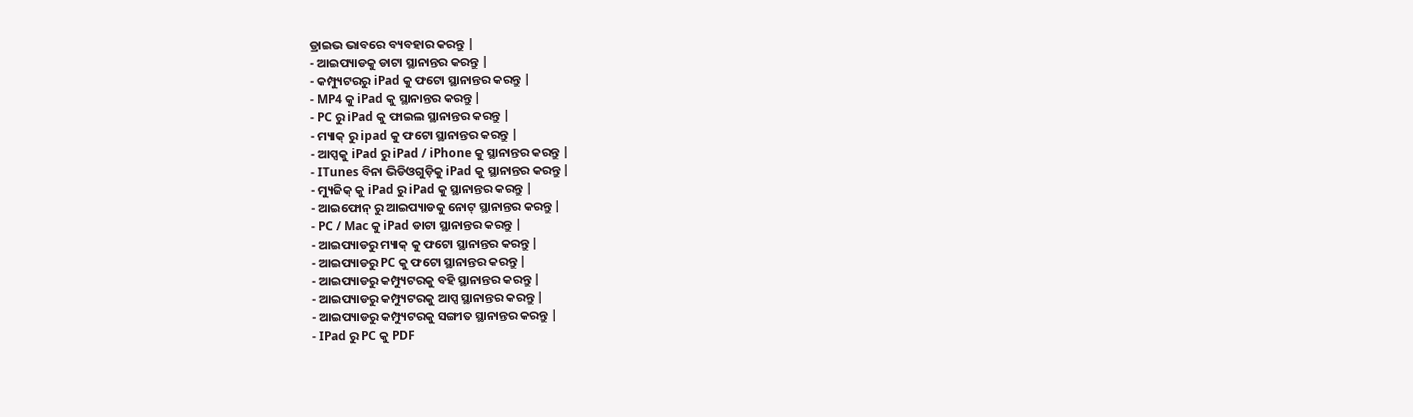ଡ୍ରାଇଭ ଭାବରେ ବ୍ୟବହାର କରନ୍ତୁ |
- ଆଇପ୍ୟାଡକୁ ଡାଟା ସ୍ଥାନାନ୍ତର କରନ୍ତୁ |
- କମ୍ପ୍ୟୁଟରରୁ iPad କୁ ଫଟୋ ସ୍ଥାନାନ୍ତର କରନ୍ତୁ |
- MP4 କୁ iPad କୁ ସ୍ଥାନାନ୍ତର କରନ୍ତୁ |
- PC ରୁ iPad କୁ ଫାଇଲ ସ୍ଥାନାନ୍ତର କରନ୍ତୁ |
- ମ୍ୟାକ୍ ରୁ ipad କୁ ଫଟୋ ସ୍ଥାନାନ୍ତର କରନ୍ତୁ |
- ଆପ୍ସକୁ iPad ରୁ iPad / iPhone କୁ ସ୍ଥାନାନ୍ତର କରନ୍ତୁ |
- ITunes ବିନା ଭିଡିଓଗୁଡ଼ିକୁ iPad କୁ ସ୍ଥାନାନ୍ତର କରନ୍ତୁ |
- ମ୍ୟୁଜିକ୍ କୁ iPad ରୁ iPad କୁ ସ୍ଥାନାନ୍ତର କରନ୍ତୁ |
- ଆଇଫୋନ୍ ରୁ ଆଇପ୍ୟାଡକୁ ନୋଟ୍ ସ୍ଥାନାନ୍ତର କରନ୍ତୁ |
- PC / Mac କୁ iPad ଡାଟା ସ୍ଥାନାନ୍ତର କରନ୍ତୁ |
- ଆଇପ୍ୟାଡରୁ ମ୍ୟାକ୍ କୁ ଫଟୋ ସ୍ଥାନାନ୍ତର କରନ୍ତୁ |
- ଆଇପ୍ୟାଡରୁ PC କୁ ଫଟୋ ସ୍ଥାନାନ୍ତର କରନ୍ତୁ |
- ଆଇପ୍ୟାଡରୁ କମ୍ପ୍ୟୁଟରକୁ ବହି ସ୍ଥାନାନ୍ତର କରନ୍ତୁ |
- ଆଇପ୍ୟାଡରୁ କମ୍ପ୍ୟୁଟରକୁ ଆପ୍ସ ସ୍ଥାନାନ୍ତର କରନ୍ତୁ |
- ଆଇପ୍ୟାଡରୁ କମ୍ପ୍ୟୁଟରକୁ ସଙ୍ଗୀତ ସ୍ଥାନାନ୍ତର କରନ୍ତୁ |
- IPad ରୁ PC କୁ PDF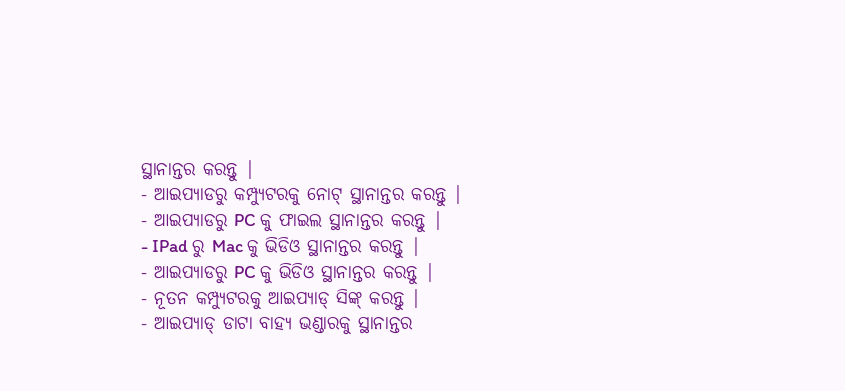ସ୍ଥାନାନ୍ତର କରନ୍ତୁ |
- ଆଇପ୍ୟାଡରୁ କମ୍ପ୍ୟୁଟରକୁ ନୋଟ୍ ସ୍ଥାନାନ୍ତର କରନ୍ତୁ |
- ଆଇପ୍ୟାଡରୁ PC କୁ ଫାଇଲ ସ୍ଥାନାନ୍ତର କରନ୍ତୁ |
- IPad ରୁ Mac କୁ ଭିଡିଓ ସ୍ଥାନାନ୍ତର କରନ୍ତୁ |
- ଆଇପ୍ୟାଡରୁ PC କୁ ଭିଡିଓ ସ୍ଥାନାନ୍ତର କରନ୍ତୁ |
- ନୂତନ କମ୍ପ୍ୟୁଟରକୁ ଆଇପ୍ୟାଡ୍ ସିଙ୍କ୍ କରନ୍ତୁ |
- ଆଇପ୍ୟାଡ୍ ଡାଟା ବାହ୍ୟ ଭଣ୍ଡାରକୁ ସ୍ଥାନାନ୍ତର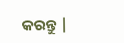କରନ୍ତୁ |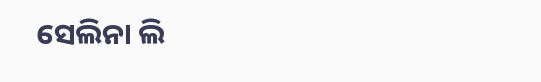ସେଲିନା ଲି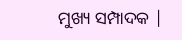ମୁଖ୍ୟ ସମ୍ପାଦକ |